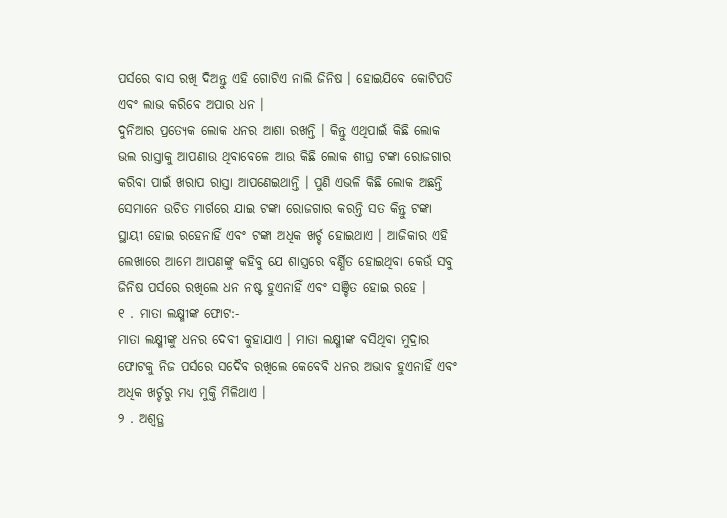ପର୍ସରେ ବାସ ରଖି ଦିଅନ୍ତୁ ଏହି ଗୋଟିଏ ନାଲି ଜିନିଷ । ହୋଇଯିବେ କୋଟିପତି ଏବଂ ଲାଭ କରିବେ ଅପାର ଧନ ।
ଦୁନିଆର ପ୍ରତ୍ୟେକ ଲୋକ ଧନର ଆଶା ରଖନ୍ତି । କିନ୍ତୁ ଏଥିପାଇଁ କିଛି ଲୋକ ଭଲ ରାସ୍ତାକୁ ଆପଣାଉ ଥିବାବେଳେ ଆଉ କିଛି ଲୋକ ଶୀଘ୍ର ଟଙ୍କା ରୋଜଗାର କରିବା ପାଇଁ ଖରାପ ରାସ୍ତା ଆପଣେଇଥାନ୍ତି । ପୁଣି ଏଭଳି କିଛି ଲୋକ ଅଛନ୍ତି ସେମାନେ ଉଚିତ ମାର୍ଗରେ ଯାଇ ଟଙ୍କା ରୋଜଗାର କରନ୍ତି ସତ କିନ୍ତୁ ଟଙ୍କା ସ୍ଥାୟୀ ହୋଇ ରହେନାହିଁ ଏବଂ ଟଙ୍କା ଅଧିକ ଖର୍ଚ୍ଚ ହୋଇଥାଏ । ଆଜିକାର ଏହି ଲେଖାରେ ଆମେ ଆପଣଙ୍କୁ କହିବୁ ଯେ ଶାସ୍ତ୍ରରେ ବର୍ଣ୍ଣିତ ହୋଇଥିବା କେଉଁ ସବୁ ଜିନିଷ ପର୍ସରେ ରଖିଲେ ଧନ ନଷ୍ଟ ହୁଏନାହିଁ ଏବଂ ସଞ୍ଚିତ ହୋଇ ରହେ ।
୧ . ମାତା ଲକ୍ଷ୍ମୀଙ୍କ ଫୋଟ:-
ମାତା ଲକ୍ଷ୍ମୀଙ୍କୁ ଧନର ଦେବୀ କୁହାଯାଏ । ମାତା ଲକ୍ଷ୍ମୀଙ୍କ ବସିଥିବା ମୁଦ୍ରାର ଫୋଟକୁ ନିଜ ପର୍ସରେ ସଦୈବ ରଖିଲେ କେବେବି ଧନର ଅଭାବ ହୁଏନାହିଁ ଏବଂ ଅଧିକ ଖର୍ଚ୍ଚରୁ ମଧ୍ୟ ମୁକ୍ତି ମିଳିଥାଏ ।
୨ . ଅଶ୍ୱତ୍ଥ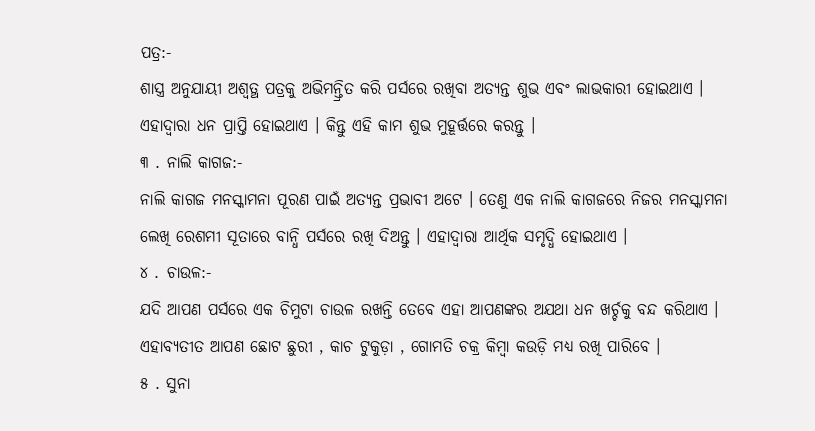ପତ୍ର:-
ଶାସ୍ତ୍ର ଅନୁଯାୟୀ ଅଶ୍ୱତ୍ଥ ପତ୍ରକୁ ଅଭିମନ୍ତ୍ରିତ କରି ପର୍ସରେ ରଖିବା ଅତ୍ୟନ୍ତ ଶୁଭ ଏବଂ ଲାଭକାରୀ ହୋଇଥାଏ । ଏହାଦ୍ବାରା ଧନ ପ୍ରାପ୍ତି ହୋଇଥାଏ । କିନ୍ତୁ ଏହି କାମ ଶୁଭ ମୁହୂର୍ତ୍ତରେ କରନ୍ତୁ ।
୩ . ନାଲି କାଗଜ:-
ନାଲି କାଗଜ ମନସ୍କାମନା ପୂରଣ ପାଇଁ ଅତ୍ୟନ୍ତ ପ୍ରଭାବୀ ଅଟେ । ତେଣୁ ଏକ ନାଲି କାଗଜରେ ନିଜର ମନସ୍କାମନା ଲେଖି ରେଶମୀ ସୂତାରେ ବାନ୍ଧି ପର୍ସରେ ରଖି ଦିଅନ୍ତୁ । ଏହାଦ୍ବାରା ଆର୍ଥିକ ସମୃଦ୍ଧି ହୋଇଥାଏ ।
୪ . ଚାଉଳ:-
ଯଦି ଆପଣ ପର୍ସରେ ଏକ ଚିମୁଟା ଚାଉଳ ରଖନ୍ତି ତେବେ ଏହା ଆପଣଙ୍କର ଅଯଥା ଧନ ଖର୍ଚ୍ଚକୁ ବନ୍ଦ କରିଥାଏ । ଏହାବ୍ୟତୀତ ଆପଣ ଛୋଟ ଛୁରୀ , କାଚ ଟୁକୁଡ଼ା , ଗୋମତି ଚକ୍ର କିମ୍ବା କଉଡ଼ି ମଧ୍ୟ ରଖି ପାରିବେ ।
୫ . ସୁନା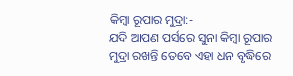କିମ୍ବା ରୂପାର ମୁଦ୍ରା:-
ଯଦି ଆପଣ ପର୍ସରେ ସୁନା କିମ୍ବା ରୂପାର ମୁଦ୍ରା ରଖନ୍ତି ତେବେ ଏହା ଧନ ବୃଦ୍ଧିରେ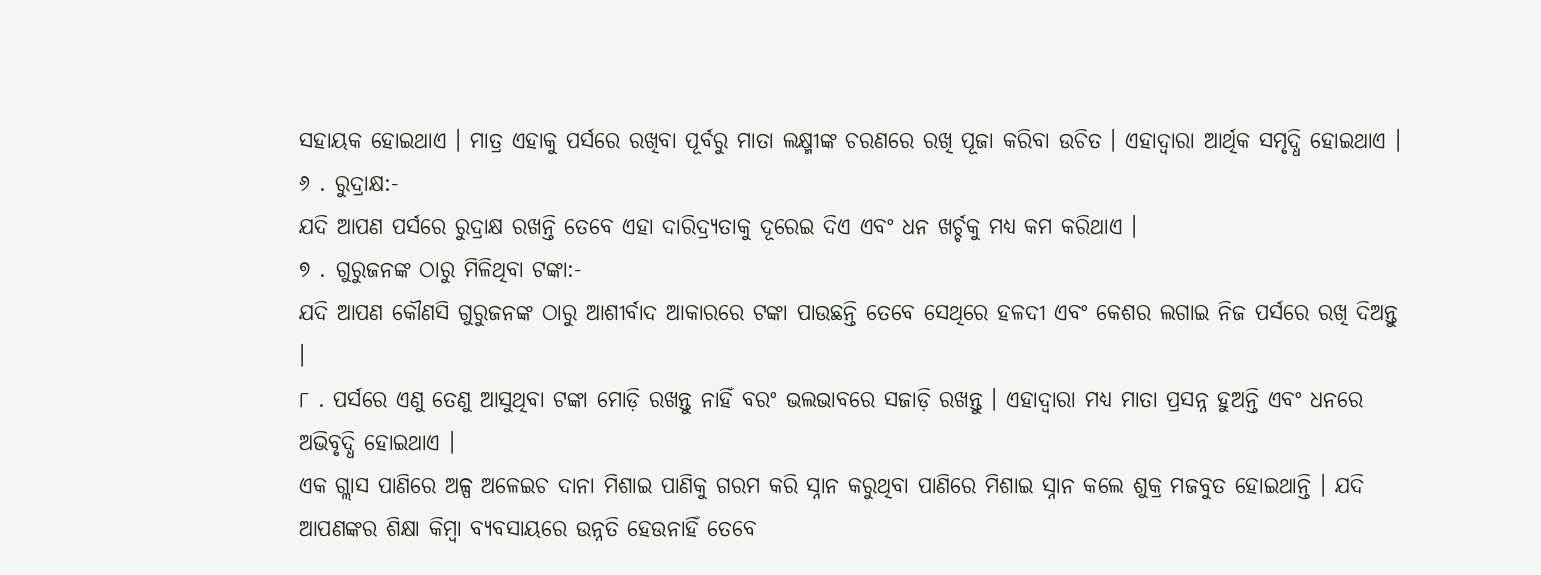ସହାୟକ ହୋଇଥାଏ । ମାତ୍ର ଏହାକୁ ପର୍ସରେ ରଖିବା ପୂର୍ବରୁ ମାତା ଲକ୍ଷ୍ମୀଙ୍କ ଚରଣରେ ରଖି ପୂଜା କରିବା ଉଚିତ । ଏହାଦ୍ବାରା ଆର୍ଥିକ ସମୃଦ୍ଧି ହୋଇଥାଏ ।
୬ . ରୁଦ୍ରାକ୍ଷ:-
ଯଦି ଆପଣ ପର୍ସରେ ରୁଦ୍ରାକ୍ଷ ରଖନ୍ତି ତେବେ ଏହା ଦାରିଦ୍ର୍ୟତାକୁ ଦୂରେଇ ଦିଏ ଏବଂ ଧନ ଖର୍ଚ୍ଚକୁ ମଧ୍ୟ କମ କରିଥାଏ ।
୭ . ଗୁରୁଜନଙ୍କ ଠାରୁ ମିଳିଥିବା ଟଙ୍କା:-
ଯଦି ଆପଣ କୌଣସି ଗୁରୁଜନଙ୍କ ଠାରୁ ଆଶୀର୍ବାଦ ଆକାରରେ ଟଙ୍କା ପାଉଛନ୍ତି ତେବେ ସେଥିରେ ହଳଦୀ ଏବଂ କେଶର ଲଗାଇ ନିଜ ପର୍ସରେ ରଖି ଦିଅନ୍ତୁ ।
୮ . ପର୍ସରେ ଏଣୁ ତେଣୁ ଆସୁଥିବା ଟଙ୍କା ମୋଡ଼ି ରଖନ୍ତୁ ନାହିଁ ବରଂ ଭଲଭାବରେ ସଜାଡ଼ି ରଖନ୍ତୁ । ଏହାଦ୍ବାରା ମଧ୍ୟ ମାତା ପ୍ରସନ୍ନ ହୁଅନ୍ତି ଏବଂ ଧନରେ ଅଭିବୃଦ୍ଧି ହୋଇଥାଏ ।
ଏକ ଗ୍ଲାସ ପାଣିରେ ଅଳ୍ପ ଅଳେଇଚ ଦାନା ମିଶାଇ ପାଣିକୁ ଗରମ କରି ସ୍ନାନ କରୁଥିବା ପାଣିରେ ମିଶାଇ ସ୍ନାନ କଲେ ଶୁକ୍ର ମଜବୁତ ହୋଇଥାନ୍ତି । ଯଦି ଆପଣଙ୍କର ଶିକ୍ଷା କିମ୍ବା ବ୍ୟବସାୟରେ ଉନ୍ନତି ହେଉନାହିଁ ତେବେ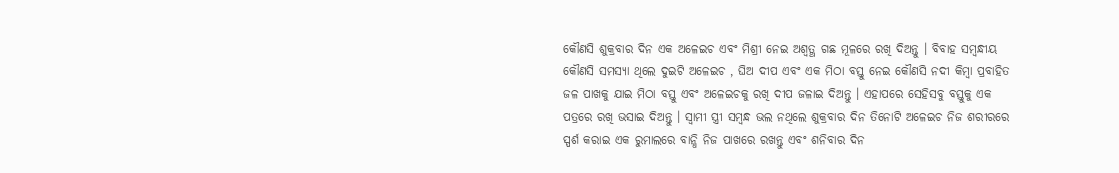କୌଣସି ଶୁକ୍ରବାର ଦିନ ଏକ ଅଳେଇଚ ଏବଂ ମିଶ୍ରୀ ନେଇ ଅଶ୍ୱତ୍ଥ ଗଛ ମୂଳରେ ରଖି ଦିଅନ୍ତୁ । ବିବାହ ସମ୍ବନ୍ଧୀୟ କୌଣସି ସମସ୍ୟା ଥିଲେ ଦୁଇଟି ଅଳେଇଚ , ଘିଅ ଦୀପ ଏବଂ ଏକ ମିଠା ବସ୍ତୁ ନେଇ କୌଣସି ନଦୀ କିମ୍ବା ପ୍ରବାହିତ ଜଳ ପାଖକୁ ଯାଇ ମିଠା ବସ୍ତୁ ଏବଂ ଅଳେଇଚକୁ ରଖି ଦୀପ ଜଳାଇ ଦିଅନ୍ତୁ । ଏହାପରେ ସେହିସବୁ ବସ୍ତୁକୁ ଏକ ପତ୍ରରେ ରଖି ଭସାଇ ଦିଅନ୍ତୁ । ସ୍ୱାମୀ ସ୍ତ୍ରୀ ସମ୍ବନ୍ଧ ଭଲ ନଥିଲେ ଶୁକ୍ରବାର ଦିନ ତିନୋଟି ଅଳେଇଚ ନିଜ ଶରୀରରେ ସ୍ପର୍ଶ କରାଇ ଏକ ରୁମାଲରେ ବାନ୍ଧି ନିଜ ପାଖରେ ରଖନ୍ତୁ ଏବଂ ଶନିବାର ଦିନ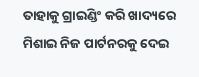ତାହାକୁ ଗ୍ରାଇଣ୍ଡିଂ କରି ଖାଦ୍ୟରେ ମିଶାଇ ନିଜ ପାର୍ଟନରକୁ ଦେଇ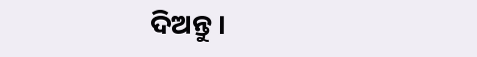ଦିଅନ୍ତୁ ।